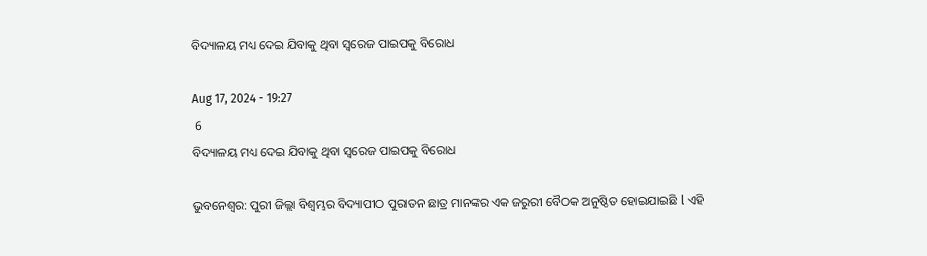ବିଦ୍ୟାଳୟ ମଧ୍ୟ ଦେଇ ଯିବାକୁ ଥିବା ସ୍ୱରେଜ ପାଇପକୁ ବିରୋଧ

Aug 17, 2024 - 19:27
 6
ବିଦ୍ୟାଳୟ ମଧ୍ୟ ଦେଇ ଯିବାକୁ ଥିବା ସ୍ୱରେଜ ପାଇପକୁ ବିରୋଧ

ଭୁବନେଶ୍ୱର: ପୁରୀ ଜିଲ୍ଲା ବିଶ୍ବମ୍ଭର ବିଦ୍ୟାପୀଠ ପୁରାତନ ଛାତ୍ର ମାନଙ୍କର ଏକ ଜରୁରୀ ବୈଠକ ଅନୁଷ୍ଠିତ ହୋଇଯାଇଛି l ଏହି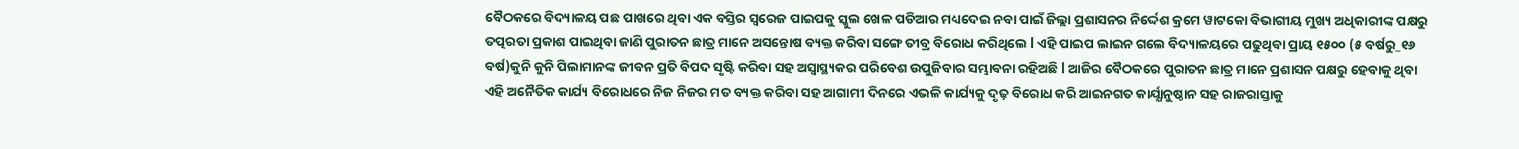ବୈଠକରେ ବିଦ୍ୟାଳୟ ପଛ ପାଖରେ ଥିବା ଏକ ବସ୍ତିର ସ୍ୱରେଜ ପାଇପକୁ ସ୍କୁଲ ଖେଳ ପଡିଆର ମଧ୍ୟଦେଇ ନବା ପାଇଁ ଜିଲ୍ଲା ପ୍ରଶାସନର ନିର୍ଦ୍ଦେଶ କ୍ରମେ ୱାଟକୋ ବିଭାଗୀୟ ମୁଖ୍ୟ ଅଧିକାରୀଙ୍କ ପକ୍ଷରୁ ତତ୍ପରତା ପ୍ରକାଶ ପାଇଥିବା ଜାଣି ପୁରାତନ ଛାତ୍ର ମାନେ ଅସନ୍ତୋଷ ବ୍ୟକ୍ତ କରିବା ସଙ୍ଗେ ତୀବ୍ର ବିରୋଧ କରିଥିଲେ l ଏହି ପାଇପ ଲାଇନ ଗଲେ ବିଦ୍ୟାଳୟରେ ପଢୁଥିବା ପ୍ରାୟ ୧୫୦୦ (୫ ବର୍ଷରୁ_୧୬ ବର୍ଷ)କୁନି କୁନି ପିଲାମାନଙ୍କ ଜୀବନ ପ୍ରତି ବିପଦ ସୃଷ୍ଟି କରିବା ସହ ଅସ୍ଵାସ୍ଥ୍ୟକର ପରିବେଶ ଉପୁଜିବାର ସମ୍ଭାବନା ରହିଅଛି l ଆଜିର ବୈଠକରେ ପୁରାତନ ଛାତ୍ର ମାନେ ପ୍ରଶାସନ ପକ୍ଷରୁ ହେବାକୁ ଥିବା ଏହି ଅନୈତିକ କାର୍ଯ୍ୟ ବିରୋଧରେ ନିଜ ନିଜର ମତ ବ୍ୟକ୍ତ କରିବା ସହ ଆଗାମୀ ଦିନରେ ଏଭଳି କାର୍ଯ୍ୟକୁ ଦୃଢ଼ ବିରୋଧ କରି ଆଇନଗତ କାର୍ଯ୍ଯାନୁଷ୍ଠାନ ସହ ରାଜରାସ୍ତାକୁ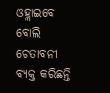ଓହ୍ଲାଇବେ ବୋଲି ଚେତାବନୀ ବ୍ୟକ୍ତ କରିଛନ୍ତି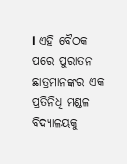l ଏହି ବୈଠକ ପରେ ପୁରାତନ ଛାତ୍ରମାନଙ୍କର ଏକ ପ୍ରତିନିଧି ମଣ୍ଡଳ ବିଦ୍ୟାଳୟକୁ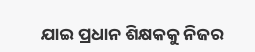ଯାଇ ପ୍ରଧାନ ଶିକ୍ଷକକୁ ନିଜର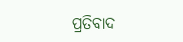ପ୍ରତିବାଦ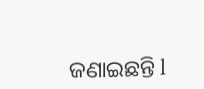ଜଣାଇଛନ୍ତି l